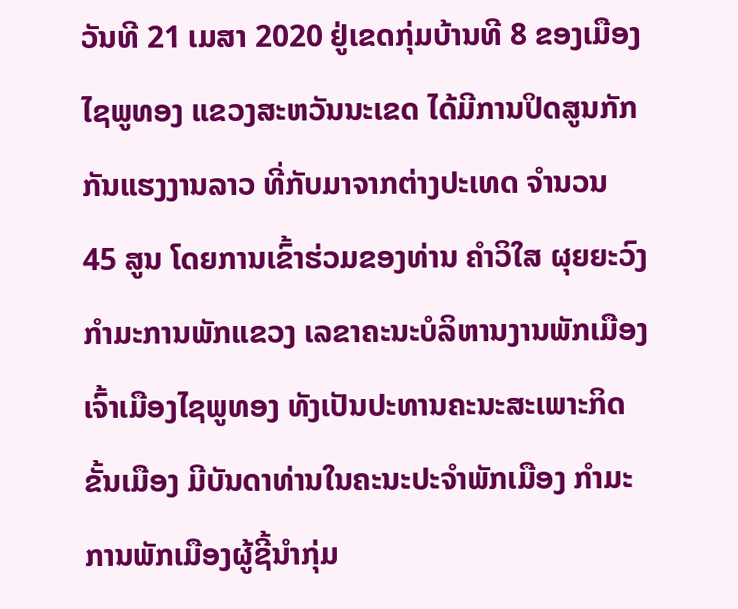ວັນທີ 21 ເມສາ 2020 ຢູ່ເຂດກຸ່ມບ້ານທີ 8 ຂອງເມືອງໄຊພູທອງ ແຂວງສະຫວັນນະເຂດ ໄດ້ມີການປິດສູນກັກກັນແຮງງານລາວ ທີ່ກັບມາຈາກຕ່າງປະເທດ ຈຳນວນ 45 ສູນ ໂດຍການເຂົ້າຮ່ວມຂອງທ່ານ ຄຳວິໃສ ຜຸຍຍະວົງ ກຳມະການພັກແຂວງ ເລຂາຄະນະບໍລິຫານງານພັກເມືອງ ເຈົ້າເມືອງໄຊພູທອງ ທັງເປັນປະທານຄະນະສະເພາະກິດຂັ້ນເມືອງ ມີບັນດາທ່ານໃນຄະນະປະຈຳພັກເມືອງ ກຳມະການພັກເມືອງຜູ້ຊີ້ນຳກຸ່ມ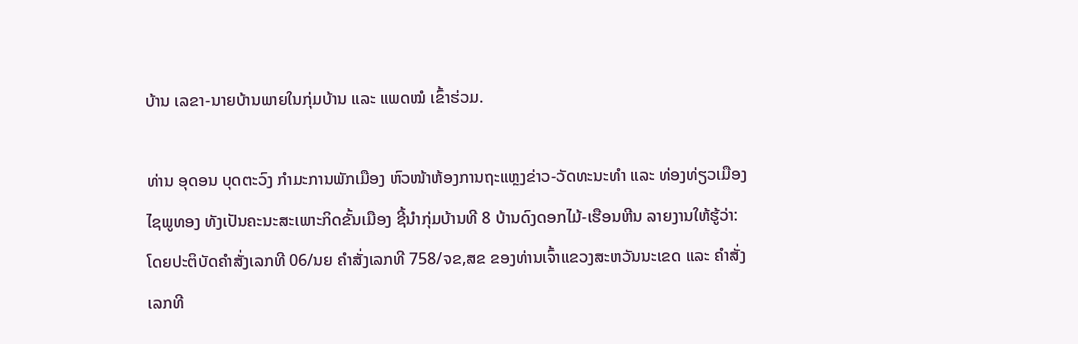ບ້ານ ເລຂາ-ນາຍບ້ານພາຍໃນກຸ່ມບ້ານ ແລະ ແພດໝໍ ເຂົ້າຮ່ວມ.

ທ່ານ ອຸດອນ ບຸດຕະວົງ ກຳມະການພັກເມືອງ ຫົວໜ້າຫ້ອງການຖະແຫຼງຂ່າວ-ວັດທະນະທຳ ແລະ ທ່ອງທ່ຽວເມືອງໄຊພູທອງ ທັງເປັນຄະນະສະເພາະກິດຂັ້ນເມືອງ ຊີ້ນຳກຸ່ມບ້ານທີ 8 ບ້ານດົງດອກໄມ້-ເຮືອນຫີນ ລາຍງານໃຫ້ຮູ້ວ່າ: ໂດຍປະຕິບັດຄຳສັ່ງເລກທີ 06/ນຍ ຄຳສັ່ງເລກທີ 758/ຈຂ,ສຂ ຂອງທ່ານເຈົ້າແຂວງສະຫວັນນະເຂດ ແລະ ຄຳສັ່ງເລກທີ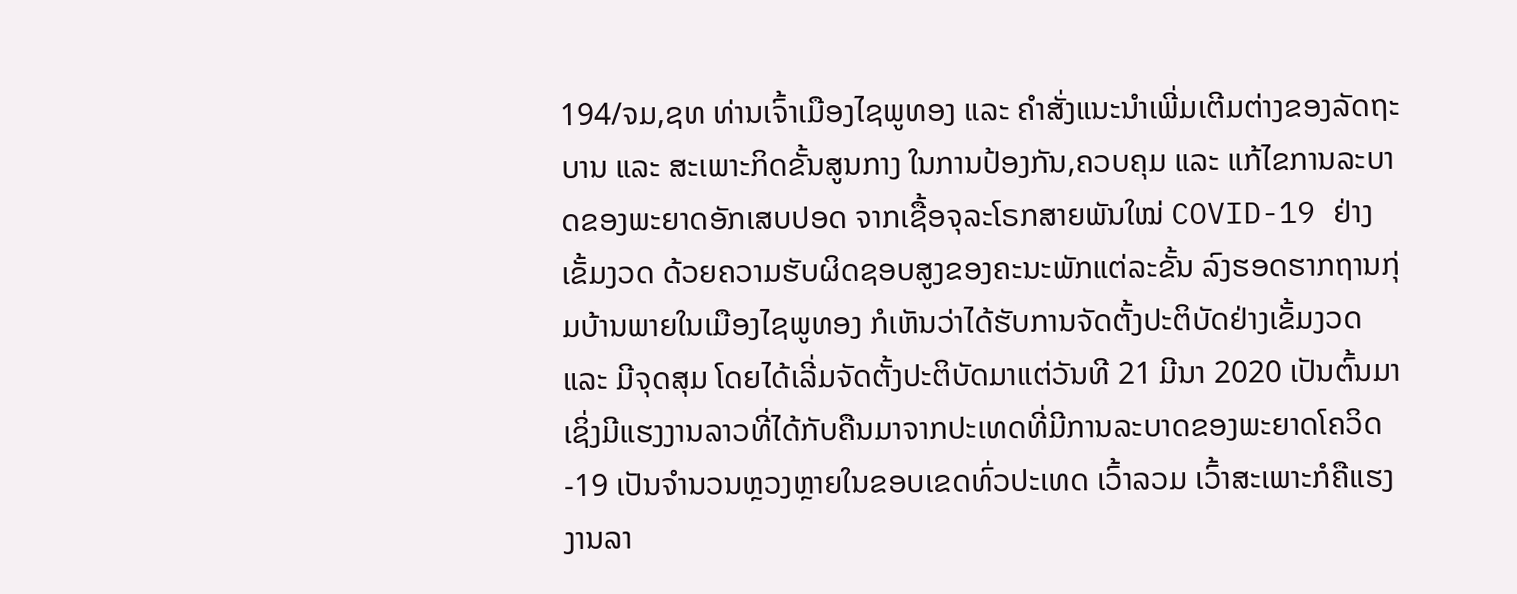194/ຈມ,ຊທ ທ່ານເຈົ້າເມືອງໄຊພູທອງ ແລະ ຄຳສັ່ງແນະນຳເພີ່ມເຕີມຕ່າງຂອງລັດຖະບານ ແລະ ສະເພາະກິດຂັ້ນສູນກາງ ໃນການປ້ອງກັນ,ຄວບຄຸມ ແລະ ແກ້ໄຂການລະບາດຂອງພະຍາດອັກເສບປອດ ຈາກເຊື້ອຈຸລະໂຣກສາຍພັນໃໝ່ COVID-19 ຢ່າງເຂັ້ມງວດ ດ້ວຍຄວາມຮັບຜິດຊອບສູງຂອງຄະນະພັກແຕ່ລະຂັ້ນ ລົງຮອດຮາກຖານກຸ່ມບ້ານພາຍໃນເມືອງໄຊພູທອງ ກໍເຫັນວ່າໄດ້ຮັບການຈັດຕັ້ງປະຕິບັດຢ່າງເຂັ້ມງວດ ແລະ ມີຈຸດສຸມ ໂດຍໄດ້ເລີ່ມຈັດຕັ້ງປະຕິບັດມາແຕ່ວັນທີ 21 ມີນາ 2020 ເປັນຕົ້ນມາ ເຊິ່ງມີແຮງງານລາວທີ່ໄດ້ກັບຄືນມາຈາກປະເທດທີ່ມີການລະບາດຂອງພະຍາດໂຄວິດ-19 ເປັນຈຳນວນຫຼວງຫຼາຍໃນຂອບເຂດທົ່ວປະເທດ ເວົ້າລວມ ເວົ້າສະເພາະກໍຄືແຮງງານລາ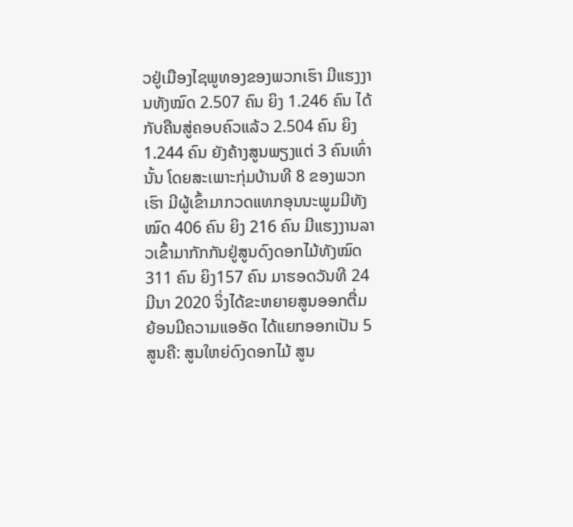ວຢູ່ເມືອງໄຊພູທອງຂອງພວກເຮົາ ມີແຮງງານທັງໝົດ 2.507 ຄົນ ຍິງ 1.246 ຄົນ ໄດ້ກັບຄືນສູ່ຄອບຄົວແລ້ວ 2.504 ຄົນ ຍິງ 1.244 ຄົນ ຍັງຄ້າງສູນພຽງແຕ່ 3 ຄົນເທົ່ານັ້ນ ໂດຍສະເພາະກຸ່ມບ້ານທີ 8 ຂອງພວກເຮົາ ມີຜູ້ເຂົ້າມາກວດແທກອຸນນະພູມມີທັງໝົດ 406 ຄົນ ຍິງ 216 ຄົນ ມີແຮງງານລາວເຂົ້າມາກັກກັນຢູ່ສູນດົງດອກໄມ້ທັງໝົດ 311 ຄົນ ຍິງ157 ຄົນ ມາຮອດວັນທີ 24 ມີນາ 2020 ຈິ່ງໄດ້ຂະຫຍາຍສູນອອກຕື່ມ ຍ້ອນມີຄວາມແອອັດ ໄດ້ແຍກອອກເປັນ 5 ສູນຄື: ສູນໃຫຍ່ດົງດອກໄມ້ ສູນ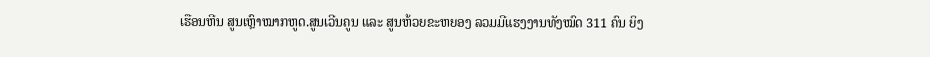ເຮືອນຫີນ ສູນເຫຼົາໝາກຫູດ.ສູນເວີນຄູນ ແລະ ສູນຫ້ວຍຂະຫຍອງ ລວມມີແຮງງານທັງໝົດ 311 ຄົນ ຍິງ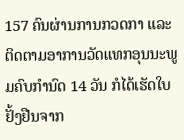157 ຄົນຜ່ານການກວດກາ ແລະ ຕິດຕາມອາການວັດແທກອຸນນະພູມຄົບກຳນົດ 14 ວັນ ກໍໄດ້ເຮັດໃບຢັ້ງຢືນຈາກ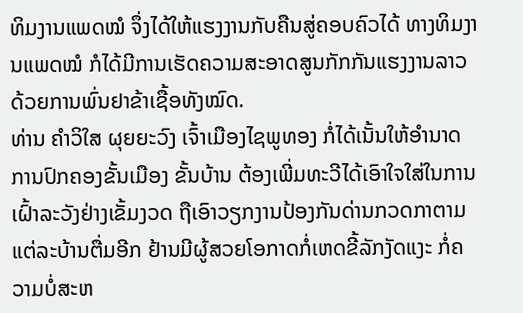ທິມງານແພດໝໍ ຈຶ່ງໄດ້ໃຫ້ແຮງງານກັບຄືນສູ່ຄອບຄົວໄດ້ ທາງທິມງານແພດໝໍ ກໍໄດ້ມີການເຮັດຄວາມສະອາດສູນກັກກັນແຮງງານລາວ ດ້ວຍການພົ່ນຢາຂ້າເຊື້ອທັງໝົດ.
ທ່ານ ຄຳວິໃສ ຜຸຍຍະວົງ ເຈົ້າເມືອງໄຊພູທອງ ກໍ່ໄດ້ເນັ້ນໃຫ້ອຳນາດການປົກຄອງຂັ້ນເມືອງ ຂັ້ນບ້ານ ຕ້ອງເພີ່ມທະວີໄດ້ເອົາໃຈໃສ່ໃນການເຝົ້າລະວັງຢ່າງເຂັ້ມງວດ ຖືເອົາວຽກງານປ້ອງກັນດ່ານກວດກາຕາມແຕ່ລະບ້ານຕື່ມອີກ ຢ້ານມີຜູ້ສວຍໂອກາດກໍ່ເຫດຂີ້ລັກງັດແງະ ກໍ່ຄວາມບໍ່ສະຫ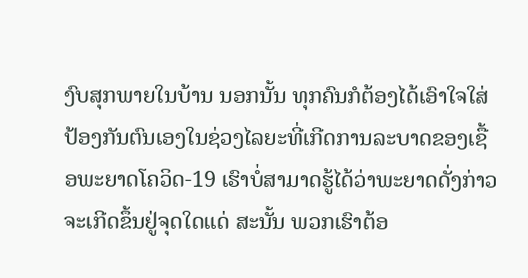ງົບສຸກພາຍໃນບ້ານ ນອກນັ້ນ ທຸກຄົນກໍຕ້ອງໄດ້ເອົາໃຈໃສ່ປ້ອງກັນຕົນເອງໃນຊ່ວງໄລຍະທີ່ເກີດການລະບາດຂອງເຊື້ອພະຍາດໂຄວິດ-19 ເຮົາບໍ່ສາມາດຮູ້ໄດ້ວ່າພະຍາດດັ່ງກ່າວ ຈະເກີດຂຶ້ນຢູ່ຈຸດໃດແດ່ ສະນັ້ນ ພວກເຮົາຕ້ອ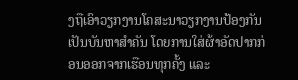ງຖືເອົາວຽກງານໂຄສະນາວຽກງານປ້ອງກັນເປັນບັນຫາສຳຄັນ ໂດຍການໃສ່ຜ້າອັດປາກກ່ອນອອກຈາກເຮືອນທຸກຄັ້ງ ແລະ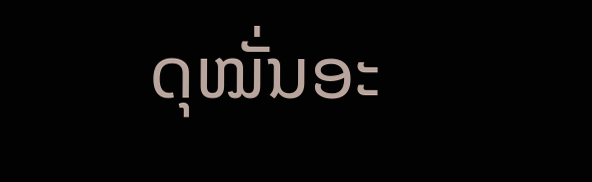ດຸໝັ່ນອະ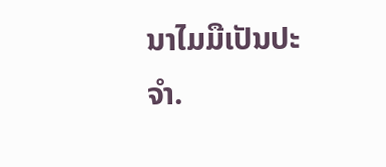ນາໄມມືເປັນປະຈຳ.